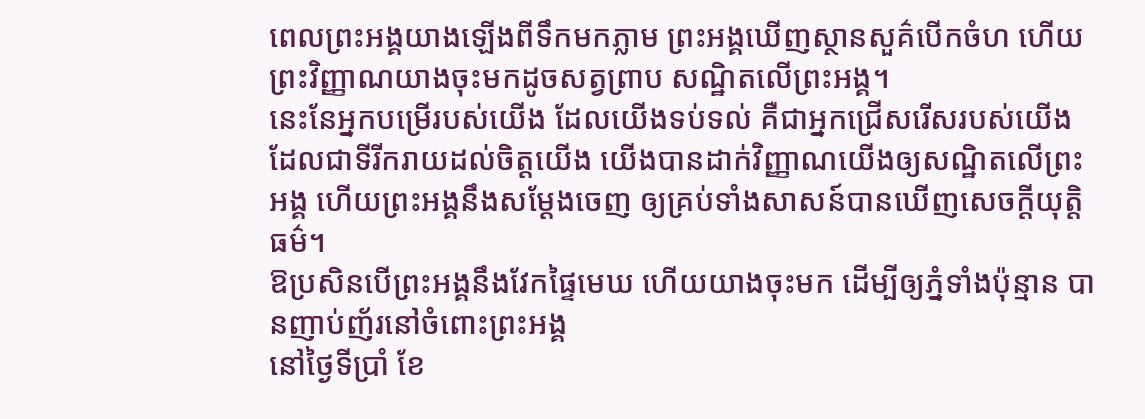ពេលព្រះអង្គយាងឡើងពីទឹកមកភ្លាម ព្រះអង្គឃើញស្ថានសួគ៌បើកចំហ ហើយព្រះវិញ្ញាណយាងចុះមកដូចសត្វព្រាប សណ្ឋិតលើព្រះអង្គ។
នេះនែអ្នកបម្រើរបស់យើង ដែលយើងទប់ទល់ គឺជាអ្នកជ្រើសរើសរបស់យើង ដែលជាទីរីករាយដល់ចិត្តយើង យើងបានដាក់វិញ្ញាណយើងឲ្យសណ្ឋិតលើព្រះអង្គ ហើយព្រះអង្គនឹងសម្ដែងចេញ ឲ្យគ្រប់ទាំងសាសន៍បានឃើញសេចក្ដីយុត្តិធម៌។
ឱប្រសិនបើព្រះអង្គនឹងវែកផ្ទៃមេឃ ហើយយាងចុះមក ដើម្បីឲ្យភ្នំទាំងប៉ុន្មាន បានញាប់ញ័រនៅចំពោះព្រះអង្គ
នៅថ្ងៃទីប្រាំ ខែ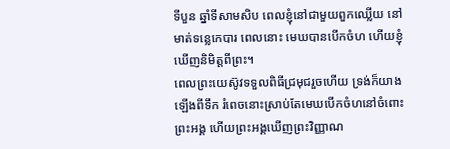ទីបួន ឆ្នាំទីសាមសិប ពេលខ្ញុំនៅជាមួយពួកឈ្លើយ នៅមាត់ទន្លេកេបារ ពេលនោះ មេឃបានបើកចំហ ហើយខ្ញុំឃើញនិមិត្តពីព្រះ។
ពេលព្រះយេស៊ូវទទួលពិធីជ្រមុជរួចហើយ ទ្រង់ក៏យាងឡើងពីទឹក រំពេចនោះស្រាប់តែមេឃបើកចំហនៅចំពោះព្រះអង្គ ហើយព្រះអង្គឃើញព្រះវិញ្ញាណ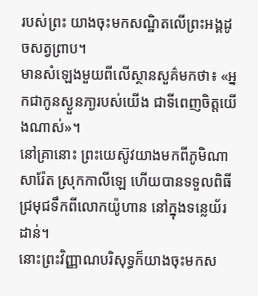របស់ព្រះ យាងចុះមកសណ្ឋិតលើព្រះអង្គដូចសត្វព្រាប។
មានសំឡេងមួយពីលើស្ថានសួគ៌មកថា៖ «អ្នកជាកូនស្ងួនភា្ងរបស់យើង ជាទីពេញចិត្តយើងណាស់»។
នៅគ្រានោះ ព្រះយេស៊ូវយាងមកពីភូមិណាសារ៉ែត ស្រុកកាលីឡេ ហើយបានទទួលពិធីជ្រមុជទឹកពីលោកយ៉ូហាន នៅក្នុងទន្លេយ័រដាន់។
នោះព្រះវិញ្ញាណបរិសុទ្ធក៏យាងចុះមកស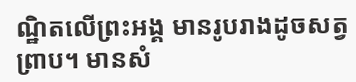ណ្ឋិតលើព្រះអង្គ មានរូបរាងដូចសត្វព្រាប។ មានសំ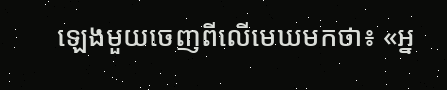ឡេងមួយចេញពីលើមេឃមកថា៖ «អ្ន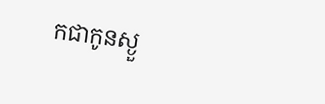កជាកូនស្ងួ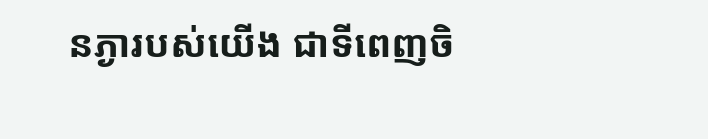នភ្ងារបស់យើង ជាទីពេញចិ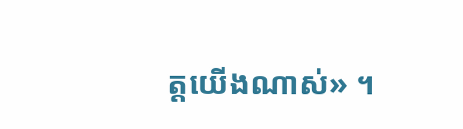ត្តយើងណាស់» ។